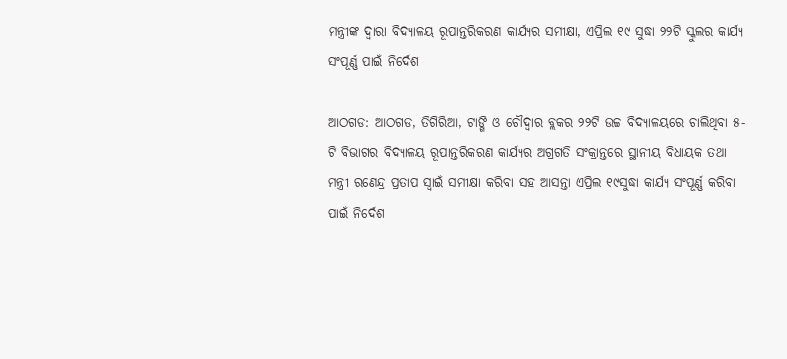ମନ୍ତ୍ରୀଙ୍କ ଦ୍ୱାରା ବିଦ୍ୟାଳୟ ରୂପାନ୍ତରିକରଣ କାର୍ଯ୍ୟର ସମୀକ୍ଷା, ଏପ୍ରିଲ ୧୯ ସୁଦ୍ଧା ୨୨ଟି ସ୍କୁଲର କାର୍ଯ୍ୟ ସଂପୂର୍ଣ୍ଣ ପାଇଁ ନିର୍ଦେଶ

ଆଠଗଡ: ଆଠଗଡ, ତିଗିରିଆ, ଟାଙ୍ଗି ଓ ଚୌଦ୍ୱାର ବ୍ଲକର ୨୨ଟି ଉଚ୍ଚ ବିଦ୍ୟାଳୟରେ ଚାଲିଥିବା ୫-ଟି ବିଭାଗର ବିଦ୍ୟାଳୟ ରୂପାନ୍ତରିକରଣ କାର୍ଯ୍ୟର ଅଗ୍ରଗତି ସଂକ୍ରାନ୍ତରେ ସ୍ଥାନୀୟ ବିଧାୟକ ତଥା ମନ୍ତ୍ରୀ ରଣେନ୍ଦ୍ର ପ୍ରତାପ ସ୍ୱାଇଁ ସମୀକ୍ଷା କରିବା ସହ ଆସନ୍ତା ଏପ୍ରିଲ ୧୯ସୁଦ୍ଧା କାର୍ଯ୍ୟ ସଂପୂର୍ଣ୍ଣ କରିବା ପାଇଁ ନିର୍ଦେଶ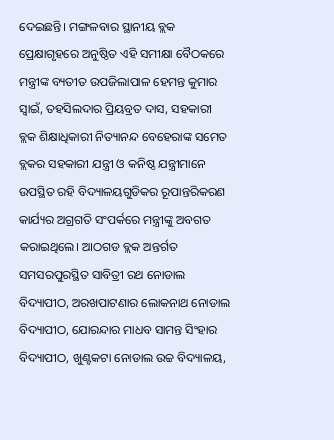ଦେଇଛନ୍ତି। ମଙ୍ଗଳବାର ସ୍ଥାନୀୟ ବ୍ଲକ ପ୍ରେକ୍ଷାଗୃହରେ ଅନୁଷ୍ଠିତ ଏହି ସମୀକ୍ଷା ବୈଠକରେ ମନ୍ତ୍ରୀଙ୍କ ବ୍ୟତୀତ ଉପଜିଲାପାଳ ହେମନ୍ତ କୁମାର ସ୍ୱାଇଁ, ତହସିଲଦାର ପ୍ରିୟବ୍ରତ ଦାସ, ସହକାରୀ ବ୍ଲକ ଶିକ୍ଷାଧିକାରୀ ନିତ୍ୟାନନ୍ଦ ବେହେରାଙ୍କ ସମେତ ବ୍ଲକର ସହକାରୀ ଯନ୍ତ୍ରୀ ଓ କନିଷ୍ଠ ଯନ୍ତ୍ରୀମାନେ ଉପସ୍ଥିତ ରହି ବିଦ୍ୟାଳୟଗୁଡିକର ରୂପାନ୍ତରିକରଣ କାର୍ଯ୍ୟର ଅଗ୍ରଗତି ସଂପର୍କରେ ମନ୍ତ୍ରୀଙ୍କୁ ଅବଗତ କରାଇଥିଲେ। ଆଠଗଡ ବ୍ଲକ ଅନ୍ତର୍ଗତ ସମସରପୁରସ୍ଥିତ ସାବିତ୍ରୀ ରଥ ନୋଡାଲ ବିଦ୍ୟାପୀଠ, ଅରଖପାଟଣାର ଲୋକନାଥ ନୋଡାଲ ବିଦ୍ୟାପୀଠ, ଯୋରନ୍ଦାର ମାଧବ ସାମନ୍ତ ସିଂହାର ବିଦ୍ୟାପୀଠ, ଖୁଣ୍ଟକଟା ନୋଡାଲ ଉଚ୍ଚ ବିଦ୍ୟାଳୟ,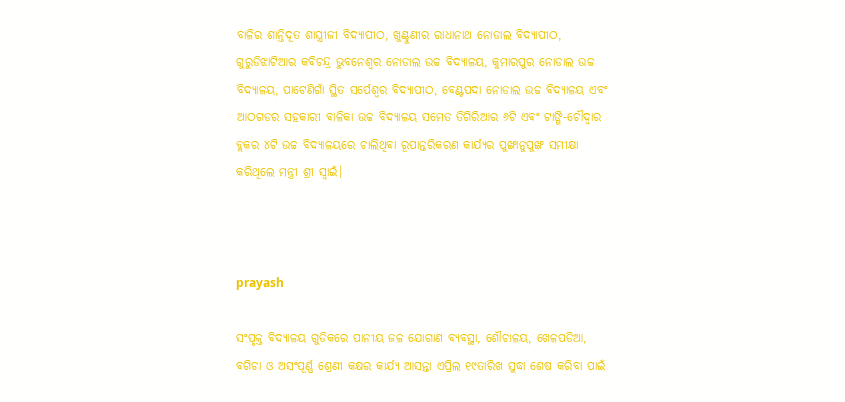ବାଳିର ଶାନ୍ତିଦୂତ ଶାସ୍ତ୍ରୀଜୀ ବିଦ୍ୟାପୀଠ, ଖୁଣ୍ଟୁଣୀର ରାଧାନାଥ ନୋଡାଲ ବିଦ୍ୟାପୀଠ, ଗୁରୁଡିଝାଟିଆର କବିଚନ୍ଦ୍ର ଭୁବନେଶ୍ୱର ନୋଡାଲ ଉଚ୍ଚ ବିଦ୍ୟାଳୟ, କୁମାରପୁର ନୋଡାଲ ଉଚ୍ଚ ବିଦ୍ୟାଳୟ, ପାଟେଣିଗାଁ ସ୍ଥିତ ସର୍ପେଶ୍ୱର ବିଦ୍ୟାପୀଠ, ବେଣ୍ଟପଦା ନୋଡାଲ ଉଚ୍ଚ ବିଦ୍ୟାଳୟ ଏବଂ ଆଠଗଡର ସହକାରୀ ବାଳିକା ଉଚ୍ଚ ବିଦ୍ୟାଳୟ ସମେତ ତିଗିରିଆର ୬ଟି ଏବଂ ଟାଙ୍ଗି-ଚୌଦ୍ୱାର ବ୍ଲକର ୪ଟି ଉଚ୍ଚ ବିଦ୍ୟାଳୟରେ ଚାଲିଥିବା ରୂପାନ୍ତରିକରଣ କାର୍ଯ୍ୟର ପୁଙ୍ଖାନୁପୁଙ୍ଖ ସମୀକ୍ଷା କରିଥିଲେ ମନ୍ତ୍ରୀ ଶ୍ରୀ ସ୍ୱାଇଁ।



prayash

ସଂପୃକ୍ତ ବିଦ୍ୟାଳୟ ଗୁଡିକରେ ପାନୀୟ ଜଳ ଯୋଗାଣ ବ୍ୟବସ୍ଥା, ଶୌଚାଳୟ, ଖେଳପଡିଆ, ବଗିଚା ଓ ଅସଂପୂର୍ଣ୍ଣ ଶ୍ରେଣୀ କକ୍ଷର କାର୍ଯ୍ୟ ଆସନ୍ତା ଏପ୍ରିଲ ୧୯ତାରିଖ ସୁଦ୍ଧା ଶେଷ କରିବା ପାଇଁ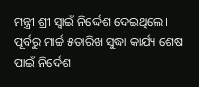ମନ୍ତ୍ରୀ ଶ୍ରୀ ସ୍ୱାଇଁ ନିର୍ଦ୍ଦେଶ ଦେଇଥିଲେ। ପୂର୍ବରୁ ମାର୍ଚ୍ଚ ୫ତାରିଖ ସୁଦ୍ଧା କାର୍ଯ୍ୟ ଶେଷ ପାଇଁ ନିର୍ଦେଶ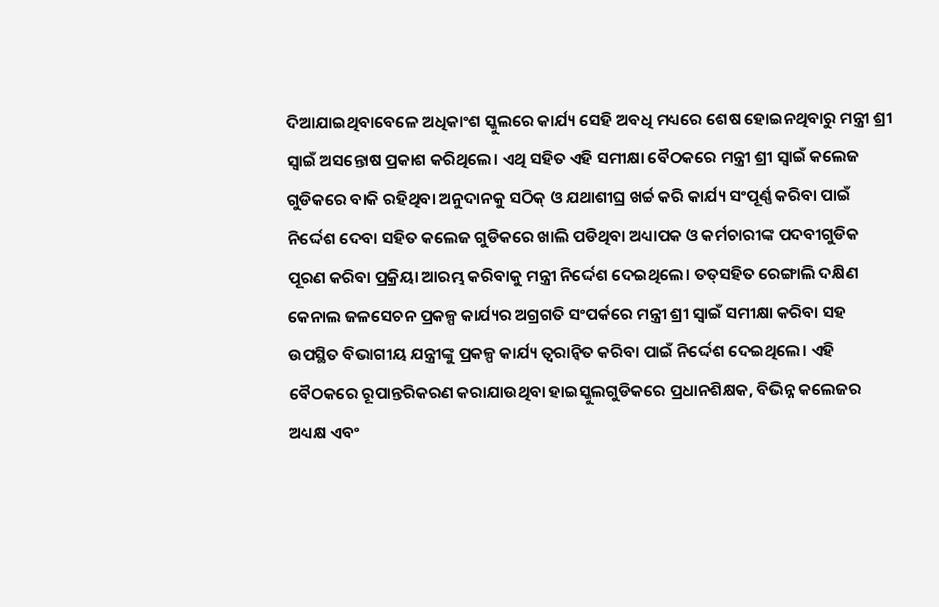ଦିଆଯାଇଥିବାବେଳେ ଅଧିକାଂଶ ସ୍କୁଲରେ କାର୍ଯ୍ୟ ସେହି ଅବଧି ମଧ୍ୟରେ ଶେଷ ହୋଇନଥିବାରୁ ମନ୍ତ୍ରୀ ଶ୍ରୀ ସ୍ୱାଇଁ ଅସନ୍ତୋଷ ପ୍ରକାଶ କରିଥିଲେ। ଏଥି ସହିତ ଏହି ସମୀକ୍ଷା ବୈଠକରେ ମନ୍ତ୍ରୀ ଶ୍ରୀ ସ୍ୱାଇଁ କଲେଜ ଗୁଡିକରେ ବାକି ରହିଥିବା ଅନୁଦାନକୁ ସଠିକ୍‍ ଓ ଯଥାଶୀଘ୍ର ଖର୍ଚ୍ଚ କରି କାର୍ଯ୍ୟ ସଂପୂର୍ଣ୍ଣ କରିବା ପାଇଁ ନିର୍ଦ୍ଦେଶ ଦେବା ସହିତ କଲେଜ ଗୁଡିକରେ ଖାଲି ପଡିଥିବା ଅଧ୍ୟାପକ ଓ କର୍ମଚାରୀଙ୍କ ପଦବୀଗୁଡିକ ପୂରଣ କରିବା ପ୍ରକ୍ରିୟା ଆରମ୍ଭ କରିବାକୁ ମନ୍ତ୍ରୀ ନିର୍ଦ୍ଦେଶ ଦେଇଥିଲେ। ତତ୍‍ସହିତ ରେଙ୍ଗାଲି ଦକ୍ଷିଣ କେନାଲ ଜଳସେଚନ ପ୍ରକଳ୍ପ କାର୍ଯ୍ୟର ଅଗ୍ରଗତି ସଂପର୍କରେ ମନ୍ତ୍ରୀ ଶ୍ରୀ ସ୍ୱାଇଁ ସମୀକ୍ଷା କରିବା ସହ ଉପସ୍ଥିତ ବିଭାଗୀୟ ଯନ୍ତ୍ରୀଙ୍କୁ ପ୍ରକଳ୍ପ କାର୍ଯ୍ୟ ତ୍ୱରାନ୍ୱିତ କରିବା ପାଇଁ ନିର୍ଦ୍ଦେଶ ଦେଇଥିଲେ। ଏହି ବୈଠକରେ ରୂପାନ୍ତରିକରଣ କରାଯାଉଥିବା ହାଇସ୍କୁଲଗୁଡିକରେ ପ୍ରଧାନଶିକ୍ଷକ, ବିଭିନ୍ନ କଲେଜର ଅଧ୍ୟକ୍ଷ ଏବଂ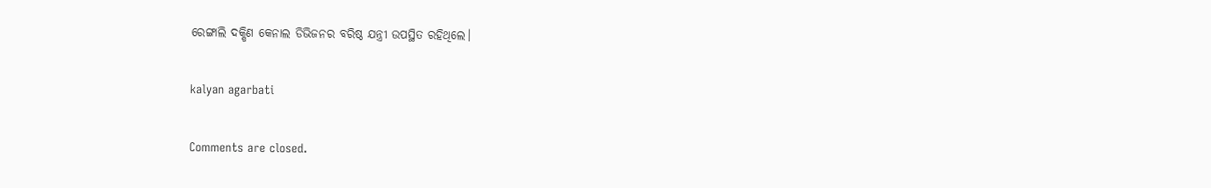ରେଙ୍ଗାଲି ଦକ୍ଷିଣ କେନାଲ ଡିଭିଜନର ବରିଷ୍ଠ ଯନ୍ତ୍ରୀ ଉପସ୍ଥିତ ରହିଥିଲେ।

kalyan agarbati

Comments are closed.